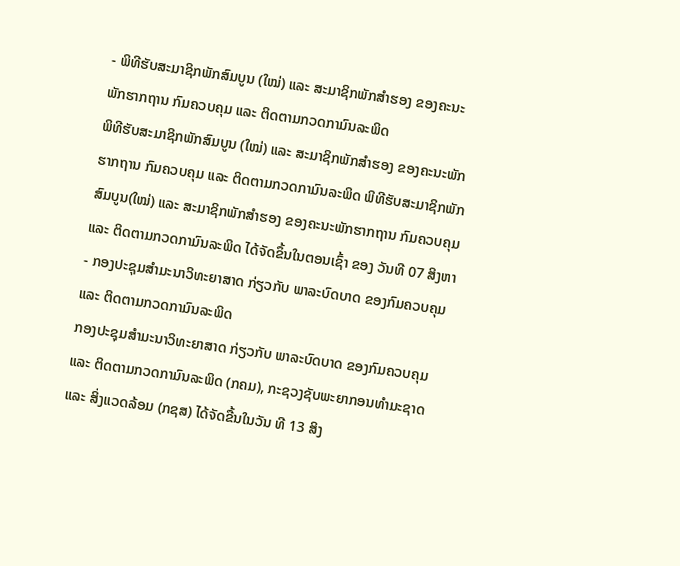- ພິທີຮັບສະມາຊິກພັກສົມບູນ (ໃໝ່) ແລະ ສະມາຊິກພັກສຳຮອງ ຂອງຄະນະພັກຮາກຖານ ກົມຄວບຄຸມ ແລະ ຕິດຕາມກວດກາມົນລະພິດ
ພິທີຮັບສະມາຊິກພັກສົມບູນ (ໃໝ່) ແລະ ສະມາຊິກພັກສຳຮອງ ຂອງຄະນະພັກຮາກຖານ ກົມຄວບຄຸມ ແລະ ຕິດຕາມກວດກາມົນລະພິດ ພິທີຮັບສະມາຊິກພັກສົມບູນ(ໃໝ່) ແລະ ສະມາຊິກພັກສຳຮອງ ຂອງຄະນະພັກຮາກຖານ ກົມຄວບຄຸມ ແລະ ຕິດຕາມກວດກາມົນລະພິດ ໄດ້ຈັດຂຶ້ນໃນຕອນເຊົ້າ ຂອງ ວັນທີ 07 ສິງຫາ
- ກອງປະຊຸມສຳມະນາວິທະຍາສາດ ກ່ຽວກັບ ພາລະບົດບາດ ຂອງກົມຄວບຄຸມ ແລະ ຕິດຕາມກວດກາມົນລະພິດ
ກອງປະຊຸມສຳມະນາວິທະຍາສາດ ກ່ຽວກັບ ພາລະບົດບາດ ຂອງກົມຄວບຄຸມ ແລະ ຕິດຕາມກວດກາມົນລະພິດ (ກຄມ), ກະຊວງຊັບພະຍາກອນທຳມະຊາດ ແລະ ສິ່ງແວດລ້ອມ (ກຊສ) ໄດ້ຈັດຂື້ນໃນວັນ ທີ 13 ສິງ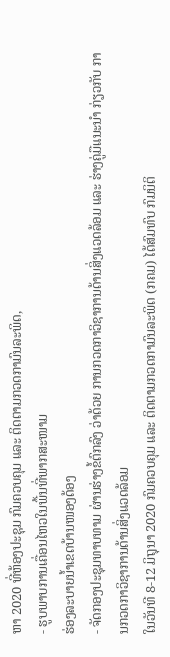ຫາ 2020 ທີ່ຫ້ອງປະຊຸມ ກົມຄວບຄຸມ ແລະ ຕິດຕາມກວດກາມົນລະພິດ,
- ຮູບພາບການເຄື່ອນໄຫວໃນພື້ນທີ່ພາກສະໜາມ
ຮ່ອງລະບາຍນ້ຳເຂດບ້ານໜອງດ້ອງ
- ຈັດກອງປະຊຸມທາບທາມ ຜ່ານຮ່າງຂໍ້ຕົກລົງ ວ່າດ້ວຍ ການກວດກາວິຊາການດ້ານສິ່ງແວດລ້ອມ ແລະ ຮ່າງຄູ່ມືແນະນຳ ກ່ຽວກັບ ການກວດກາວິຊາການດ້ານສິ່ງແວດລ້ອມ
ໃນວັນທີ 8-12 ມິຖຸນາ 2020 ກົມຄວບຄຸມ ແລະ ຕິດຕາມກວດກາມົນລະພິດ (ກຄມ) ໄດ້ສົມທົບ ກົມນິຕິ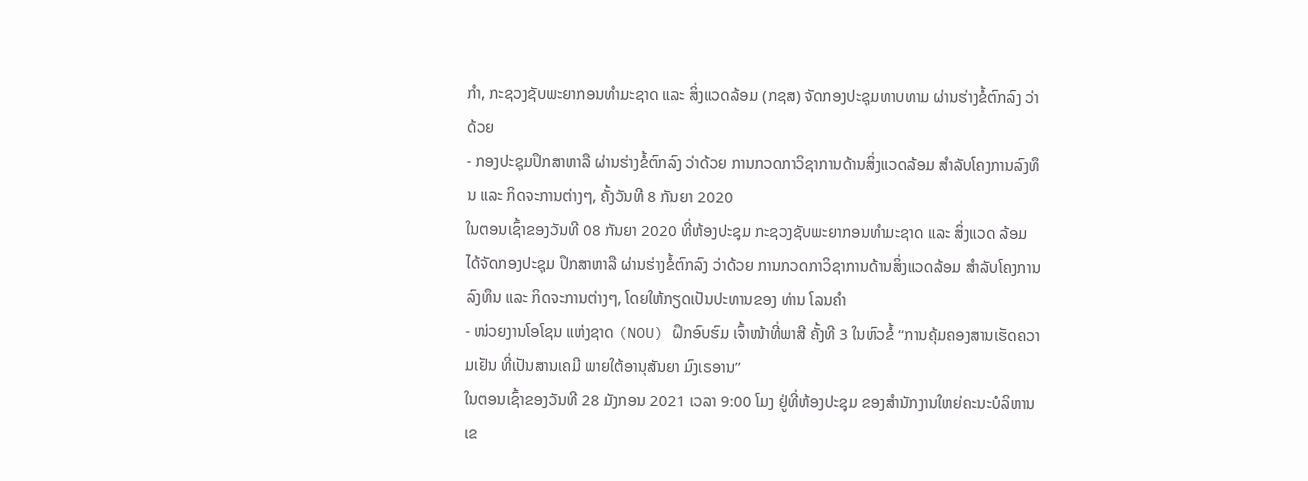ກຳ, ກະຊວງຊັບພະຍາກອນທຳມະຊາດ ແລະ ສິ່ງແວດລ້ອມ (ກຊສ) ຈັດກອງປະຊຸມທາບທາມ ຜ່ານຮ່າງຂໍ້ຕົກລົງ ວ່າດ້ວຍ
- ກອງປະຊຸມປຶກສາຫາລື ຜ່ານຮ່າງຂໍ້ຕົກລົງ ວ່າດ້ວຍ ການກວດກາວິຊາການດ້ານສິ່ງແວດລ້ອມ ສໍາລັບໂຄງການລົງທຶນ ແລະ ກິດຈະການຕ່າງໆ, ຄັ້ງວັນທີ 8 ກັນຍາ 2020
ໃນຕອນເຊົ້າຂອງວັນທີ 08 ກັນຍາ 2020 ທີ່ຫ້ອງປະຊຸມ ກະຊວງຊັບພະຍາກອນທຳມະຊາດ ແລະ ສິ່ງແວດ ລ້ອມ ໄດ້ຈັດກອງປະຊຸມ ປຶກສາຫາລື ຜ່ານຮ່າງຂໍ້ຕົກລົງ ວ່າດ້ວຍ ການກວດກາວິຊາການດ້ານສິ່ງແວດລ້ອມ ສໍາລັບໂຄງການລົງທຶນ ແລະ ກິດຈະການຕ່າງໆ, ໂດຍໃຫ້ກຽດເປັນປະທານຂອງ ທ່ານ ໂລນຄຳ
- ໜ່ວຍງານໂອໂຊນ ແຫ່ງຊາດ (NOU) ຝຶກອົບຮົມ ເຈົ້າໜ້າທີ່ພາສີ ຄັ້ງທີ 3 ໃນຫົວຂໍ້ ‘‘ການຄຸ້ມຄອງສານເຮັດຄວາມເຢັນ ທີ່ເປັນສານເຄມີ ພາຍໃຕ້ອານຸສັນຍາ ມົງເຣອານ’’
ໃນຕອນເຊົ້າຂອງວັນທີ 28 ມັງກອນ 2021 ເວລາ 9:00 ໂມງ ຢູ່ທີ່ຫ້ອງປະຊຸມ ຂອງສຳນັກງານໃຫຍ່ຄະນະບໍລິຫານເຂ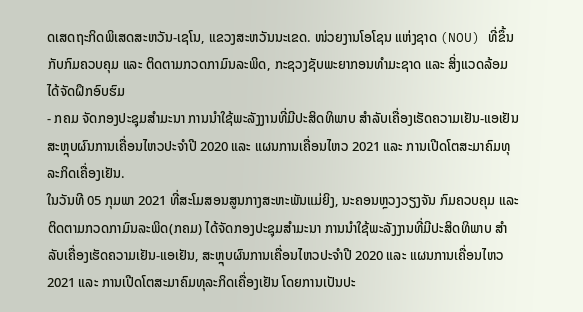ດເສດຖະກິດພິເສດສະຫວັນ-ເຊໂນ, ແຂວງສະຫວັນນະເຂດ. ໜ່ວຍງານໂອໂຊນ ແຫ່ງຊາດ (NOU) ທີ່ຂຶ້ນກັບກົມຄວບຄຸມ ແລະ ຕິດຕາມກວດກາມົນລະພິດ, ກະຊວງຊັບພະຍາກອນທໍາມະຊາດ ແລະ ສິ່ງແວດລ້ອມ ໄດ້ຈັດຝຶກອົບຮົມ
- ກຄມ ຈັດກອງປະຊຸມສໍາມະນາ ການນຳໃຊ້ພະລັງງານທີ່ມີປະສິດທິພາບ ສຳລັບເຄື່ອງເຮັດຄວາມເຢັນ-ແອເຢັນ ສະຫຼຸບຜົນການເຄື່ອນໄຫວປະຈຳປີ 2020 ແລະ ແຜນການເຄື່ອນໄຫວ 2021 ແລະ ການເປີດໂຕສະມາຄົມທຸລະກິດເຄື່ອງເຢັນ.
ໃນວັນທີ 05 ກຸມພາ 2021 ທີ່ສະໂມສອນສູນກາງສະຫະພັນແມ່ຍິງ, ນະຄອນຫຼວງວຽງຈັນ ກົມຄວບຄຸມ ແລະ ຕິດຕາມກວດກາມົນລະພິດ(ກຄມ) ໄດ້ຈັດກອງປະຊຸມສໍາມະນາ ການນຳໃຊ້ພະລັງງານທີ່ມີປະສິດທິພາບ ສຳລັບເຄື່ອງເຮັດຄວາມເຢັນ-ແອເຢັນ, ສະຫຼຸບຜົນການເຄື່ອນໄຫວປະຈຳປີ 2020 ແລະ ແຜນການເຄື່ອນໄຫວ 2021 ແລະ ການເປີດໂຕສະມາຄົມທຸລະກິດເຄື່ອງເຢັນ ໂດຍການເປັນປະ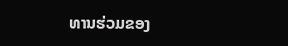ທານຮ່ວມຂອງ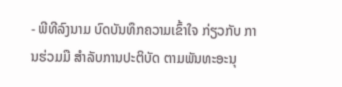- ພີທີລົງນາມ ບົດບັນທຶກຄວາມເຂົ້າໃຈ ກ່ຽວກັບ ການຮ່ວມມື ສຳລັບການປະຕິບັດ ຕາມພັນທະອະນຸ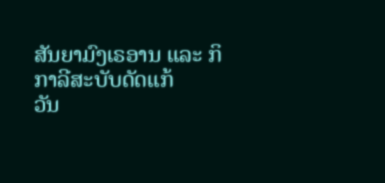ສັນຍາມົງເຣອານ ແລະ ກິກາລີສະບັບດັດແກ້
ວັນ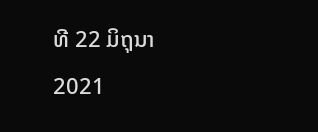ທີ 22 ມິຖຸນາ 2021